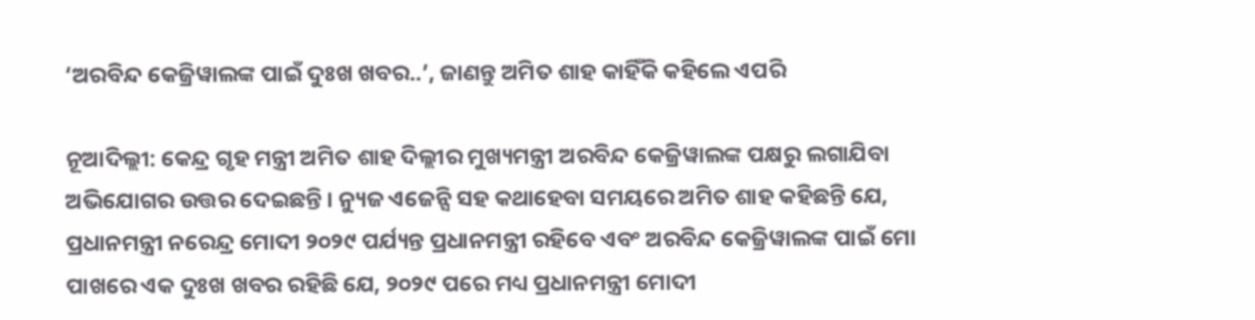‘ଅରବିନ୍ଦ କେଜ୍ରିୱାଲଙ୍କ ପାଇଁ ଦୁଃଖ ଖବର..’, ଜାଣନ୍ତୁ ଅମିତ ଶାହ କାହିଁକି କହିଲେ ଏପରି

ନୂଆଦିଲ୍ଲୀ: କେନ୍ଦ୍ର ଗୃହ ମନ୍ତ୍ରୀ ଅମିତ ଶାହ ଦିଲ୍ଲୀର ମୁଖ୍ୟମନ୍ତ୍ରୀ ଅରବିନ୍ଦ କେଜ୍ରିୱାଲଙ୍କ ପକ୍ଷରୁ ଲଗାଯିବା ଅଭିଯୋଗର ଉତ୍ତର ଦେଇଛନ୍ତି । ନ୍ୟୁଜ ଏଜେନ୍ସି ସହ କଥାହେବା ସମୟରେ ଅମିତ ଶାହ କହିଛନ୍ତି ଯେ, ପ୍ରଧାନମନ୍ତ୍ରୀ ନରେନ୍ଦ୍ର ମୋଦୀ ୨୦୨୯ ପର୍ଯ୍ୟନ୍ତ ପ୍ରଧାନମନ୍ତ୍ରୀ ରହିବେ ଏବଂ ଅରବିନ୍ଦ କେଜ୍ରିୱାଲଙ୍କ ପାଇଁ ମୋ ପାଖରେ ଏକ ଦୁଃଖ ଖବର ରହିଛି ଯେ, ୨୦୨୯ ପରେ ମଧ୍ୟ ପ୍ରଧାନମନ୍ତ୍ରୀ ମୋଦୀ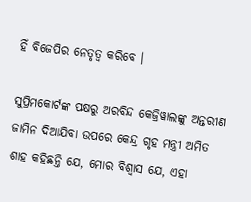ହିଁ ବିଜେପିର ନେତୃତ୍ୱ କରିବେ ।

ସୁପ୍ରିମକୋର୍ଟଙ୍କ ପକ୍ଷରୁ ଅରବିନ୍ଦ କେଜ୍ରିୱାଲଙ୍କୁ ଅନ୍ତରୀଣ ଜାମିନ ଦିଆଯିବା ଉପରେ କେନ୍ଦ୍ର ଗୃହ ମନ୍ତ୍ରୀ ଅମିତ ଶାହ କହିଛନ୍ତି ଯେ, ମୋର ବିଶ୍ୱାସ ଯେ, ଏହା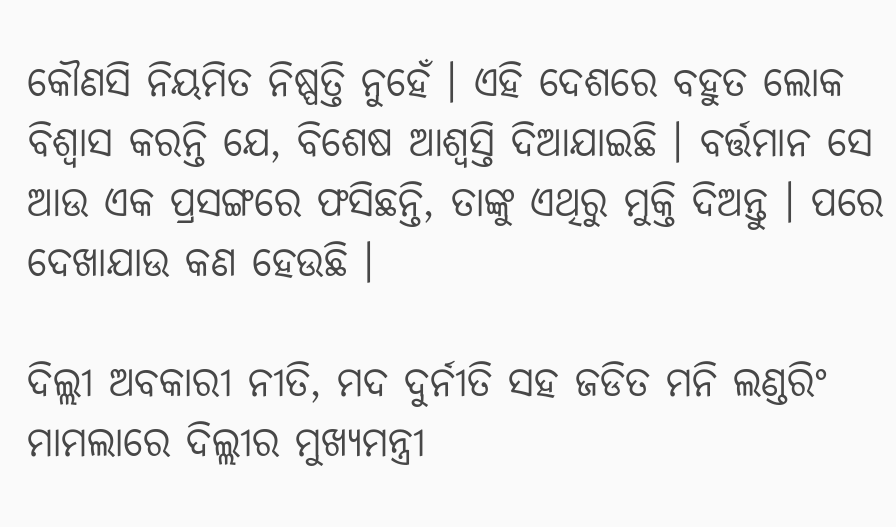କୌଣସି ନିୟମିତ ନିଷ୍ପତ୍ତି ନୁହେଁ । ଏହି ଦେଶରେ ବହୁତ ଲୋକ ବିଶ୍ୱାସ କରନ୍ତି ଯେ, ବିଶେଷ ଆଶ୍ୱସ୍ତି ଦିଆଯାଇଛି । ବର୍ତ୍ତମାନ ସେ ଆଉ ଏକ ପ୍ରସଙ୍ଗରେ ଫସିଛନ୍ତି, ତାଙ୍କୁ ଏଥିରୁ ମୁକ୍ତି ଦିଅନ୍ତୁ । ପରେ ଦେଖାଯାଉ କଣ ହେଉଛି ।

ଦିଲ୍ଲୀ ଅବକାରୀ ନୀତି, ମଦ ଦୁର୍ନୀତି ସହ ଜଡିତ ମନି ଲଣ୍ଡରିଂ ମାମଲାରେ ଦିଲ୍ଲୀର ମୁଖ୍ୟମନ୍ତ୍ରୀ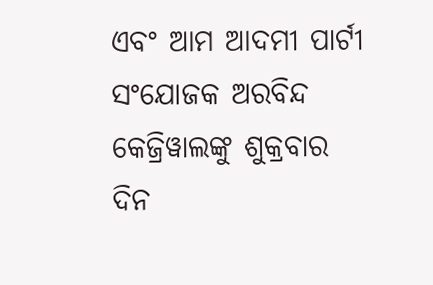ଏବଂ ଆମ ଆଦମୀ ପାର୍ଟୀ ସଂଯୋଜକ ଅରବିନ୍ଦ କେଜ୍ରିୱାଲଙ୍କୁ ଶୁକ୍ରବାର ଦିନ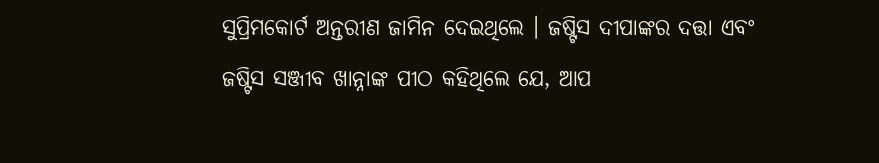ସୁପ୍ରିମକୋର୍ଟ ଅନ୍ତରୀଣ ଜାମିନ ଦେଇଥିଲେ । ଜଷ୍ଟିସ ଦୀପାଙ୍କର ଦତ୍ତା ଏବଂ ଜଷ୍ଟିସ ସଞ୍ଜୀବ ଖାନ୍ନାଙ୍କ ପୀଠ କହିଥିଲେ ଯେ, ଆପ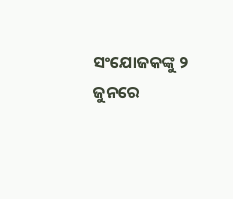ସଂଯୋଜକଙ୍କୁ ୨ ଜୁନରେ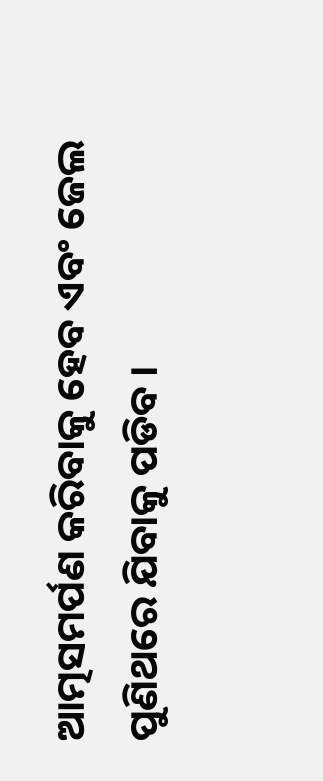ଆତ୍ମସମର୍ପଣ କରିବାକୁ ହେବ ଏବଂ ଜେଲ ପୁଣିଥରେ ଯିବାକୁ ପଡିବ ।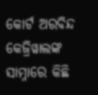କୋର୍ଟ ଅରବିନ୍ଦ କେଜ୍ରିୱାଲଙ୍କ ସାମ୍ନାରେ କିଛି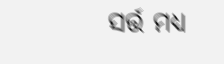ସର୍ତ୍ତ ମଧ୍ୟ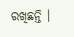ରଖିଛନ୍ତି ।